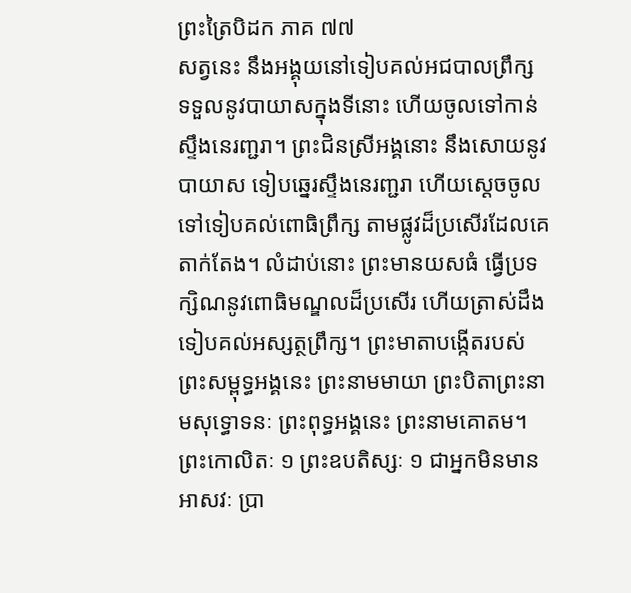ព្រះត្រៃបិដក ភាគ ៧៧
សត្វនេះ នឹងអង្គុយនៅទៀបគល់អជបាលព្រឹក្ស ទទួលនូវបាយាសក្នុងទីនោះ ហើយចូលទៅកាន់ស្ទឹងនេរញ្ជរា។ ព្រះជិនស្រីអង្គនោះ នឹងសោយនូវបាយាស ទៀបឆ្នេរស្ទឹងនេរញ្ជរា ហើយស្តេចចូលទៅទៀបគល់ពោធិព្រឹក្ស តាមផ្លូវដ៏ប្រសើរដែលគេតាក់តែង។ លំដាប់នោះ ព្រះមានយសធំ ធ្វើប្រទក្សិណនូវពោធិមណ្ឌលដ៏ប្រសើរ ហើយត្រាស់ដឹងទៀបគល់អស្សត្ថព្រឹក្ស។ ព្រះមាតាបង្កើតរបស់ព្រះសម្ពុទ្ធអង្គនេះ ព្រះនាមមាយា ព្រះបិតាព្រះនាមសុទ្ធោទនៈ ព្រះពុទ្ធអង្គនេះ ព្រះនាមគោតម។ ព្រះកោលិតៈ ១ ព្រះឧបតិស្សៈ ១ ជាអ្នកមិនមានអាសវៈ ប្រា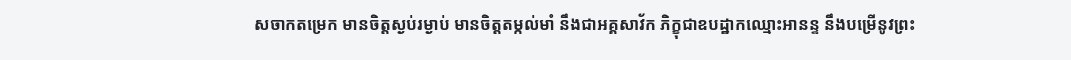សចាកតម្រេក មានចិត្តស្ងប់រម្ងាប់ មានចិត្តតម្កល់មាំ នឹងជាអគ្គសាវ័ក ភិក្ខុជាឧបដ្ឋាកឈ្មោះអានន្ទ នឹងបម្រើនូវព្រះ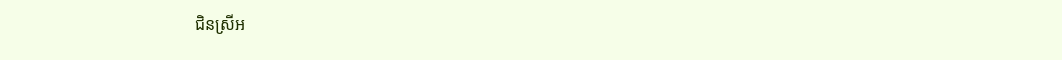ជិនស្រីអ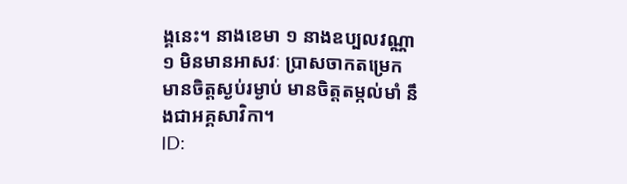ង្គនេះ។ នាងខេមា ១ នាងឧប្បលវណ្ណា ១ មិនមានអាសវៈ ប្រាសចាកតម្រេក មានចិត្តស្ងប់រម្ងាប់ មានចិត្តតម្កល់មាំ នឹងជាអគ្គសាវិកា។
ID: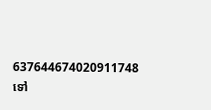637644674020911748
ទៅ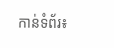កាន់ទំព័រ៖